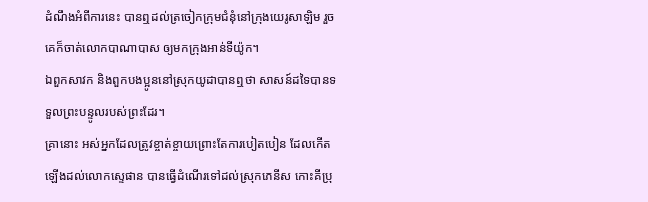ដំណឹងអំពីការនេះ បានឮដល់ត្រចៀកក្រុមជំនុំនៅក្រុងយេរូសាឡិម រួចគេក៏ចាត់លោកបាណាបាស ឲ្យមកក្រុងអាន់ទីយ៉ូក។
ឯពួកសាវក និងពួកបងប្អូននៅស្រុកយូដាបានឮថា សាសន៍ដទៃបានទទួលព្រះបន្ទូលរបស់ព្រះដែរ។
គ្រានោះ អស់អ្នកដែលត្រូវខ្ចាត់ខ្ចាយព្រោះតែការបៀតបៀន ដែលកើតឡើងដល់លោកស្ទេផាន បានធ្វើដំណើរទៅដល់ស្រុកភេនីស កោះគីប្រុ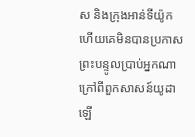ស និងក្រុងអាន់ទីយ៉ូក ហើយគេមិនបានប្រកាសព្រះបន្ទូលប្រាប់អ្នកណា ក្រៅពីពួកសាសន៍យូដាឡើ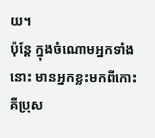យ។
ប៉ុន្ដែ ក្នុងចំណោមអ្នកទាំងនោះ មានអ្នកខ្លះមកពីកោះគីប្រុស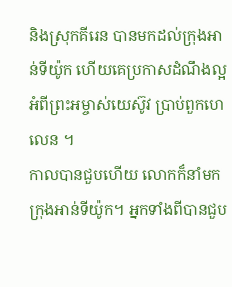និងស្រុកគីរេន បានមកដល់ក្រុងអាន់ទីយ៉ូក ហើយគេប្រកាសដំណឹងល្អអំពីព្រះអម្ចាស់យេស៊ូវ ប្រាប់ពួកហេលេន ។
កាលបានជួបហើយ លោកក៏នាំមកក្រុងអាន់ទីយ៉ូក។ អ្នកទាំងពីបានជួប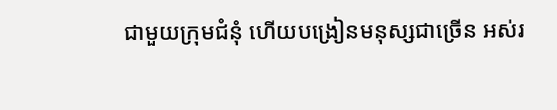ជាមួយក្រុមជំនុំ ហើយបង្រៀនមនុស្សជាច្រើន អស់រ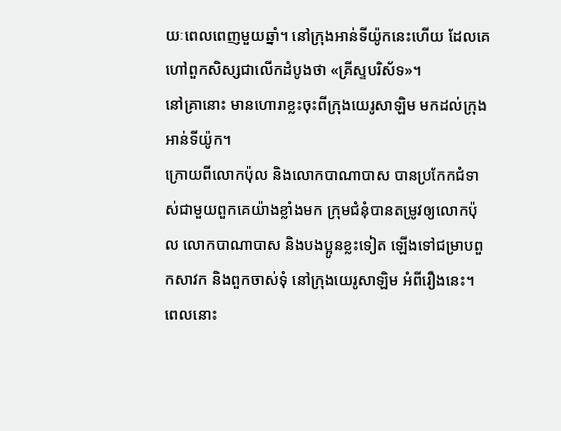យៈពេលពេញមួយឆ្នាំ។ នៅក្រុងអាន់ទីយ៉ូកនេះហើយ ដែលគេហៅពួកសិស្សជាលើកដំបូងថា «គ្រីស្ទបរិស័ទ»។
នៅគ្រានោះ មានហោរាខ្លះចុះពីក្រុងយេរូសាឡិម មកដល់ក្រុងអាន់ទីយ៉ូក។
ក្រោយពីលោកប៉ុល និងលោកបាណាបាស បានប្រកែកជំទាស់ជាមួយពួកគេយ៉ាងខ្លាំងមក ក្រុមជំនុំបានតម្រូវឲ្យលោកប៉ុល លោកបាណាបាស និងបងប្អូនខ្លះទៀត ឡើងទៅជម្រាបពួកសាវក និងពួកចាស់ទុំ នៅក្រុងយេរូសាឡិម អំពីរឿងនេះ។
ពេលនោះ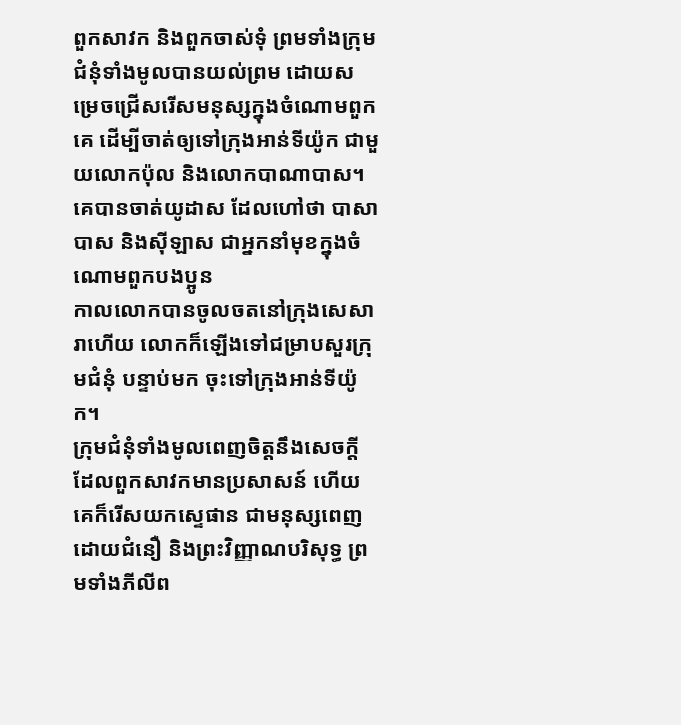ពួកសាវក និងពួកចាស់ទុំ ព្រមទាំងក្រុមជំនុំទាំងមូលបានយល់ព្រម ដោយសម្រេចជ្រើសរើសមនុស្សក្នុងចំណោមពួកគេ ដើម្បីចាត់ឲ្យទៅក្រុងអាន់ទីយ៉ូក ជាមួយលោកប៉ុល និងលោកបាណាបាស។ គេបានចាត់យូដាស ដែលហៅថា បាសាបាស និងស៊ីឡាស ជាអ្នកនាំមុខក្នុងចំណោមពួកបងប្អូន
កាលលោកបានចូលចតនៅក្រុងសេសារាហើយ លោកក៏ឡើងទៅជម្រាបសួរក្រុមជំនុំ បន្ទាប់មក ចុះទៅក្រុងអាន់ទីយ៉ូក។
ក្រុមជំនុំទាំងមូលពេញចិត្តនឹងសេចក្ដីដែលពួកសាវកមានប្រសាសន៍ ហើយគេក៏រើសយកស្ទេផាន ជាមនុស្សពេញដោយជំនឿ និងព្រះវិញ្ញាណបរិសុទ្ធ ព្រមទាំងភីលីព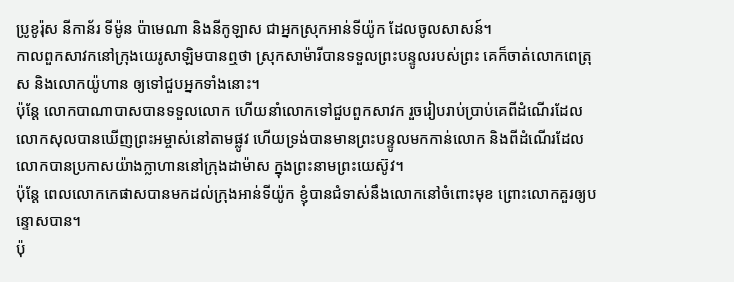ប្រូខូរ៉ុស នីកាន័រ ទីម៉ូន ប៉ាមេណា និងនីកូឡាស ជាអ្នកស្រុកអាន់ទីយ៉ូក ដែលចូលសាសន៍។
កាលពួកសាវកនៅក្រុងយេរូសាឡិមបានឮថា ស្រុកសាម៉ារីបានទទួលព្រះបន្ទូលរបស់ព្រះ គេក៏ចាត់លោកពេត្រុស និងលោកយ៉ូហាន ឲ្យទៅជួបអ្នកទាំងនោះ។
ប៉ុន្ដែ លោកបាណាបាសបានទទួលលោក ហើយនាំលោកទៅជួបពួកសាវក រួចរៀបរាប់ប្រាប់គេពីដំណើរដែលលោកសុលបានឃើញព្រះអម្ចាស់នៅតាមផ្លូវ ហើយទ្រង់បានមានព្រះបន្ទូលមកកាន់លោក និងពីដំណើរដែលលោកបានប្រកាសយ៉ាងក្លាហាននៅក្រុងដាម៉ាស ក្នុងព្រះនាមព្រះយេស៊ូវ។
ប៉ុន្តែ ពេលលោកកេផាសបានមកដល់ក្រុងអាន់ទីយ៉ូក ខ្ញុំបានជំទាស់នឹងលោកនៅចំពោះមុខ ព្រោះលោកគួរឲ្យបន្ទោសបាន។
ប៉ុ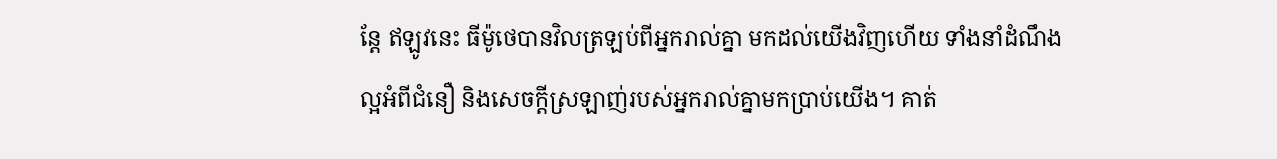ន្ដែ ឥឡូវនេះ ធីម៉ូថេបានវិលត្រឡប់ពីអ្នករាល់គ្នា មកដល់យើងវិញហើយ ទាំងនាំដំណឹងល្អអំពីជំនឿ និងសេចក្ដីស្រឡាញ់របស់អ្នករាល់គ្នាមកប្រាប់យើង។ គាត់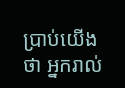ប្រាប់យើងថា អ្នករាល់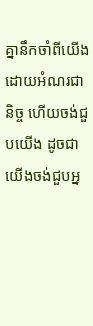គ្នានឹកចាំពីយើងដោយអំណរជានិច្ច ហើយចង់ជួបយើង ដូចជាយើងចង់ជួបអ្ន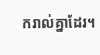ករាល់គ្នាដែរ។